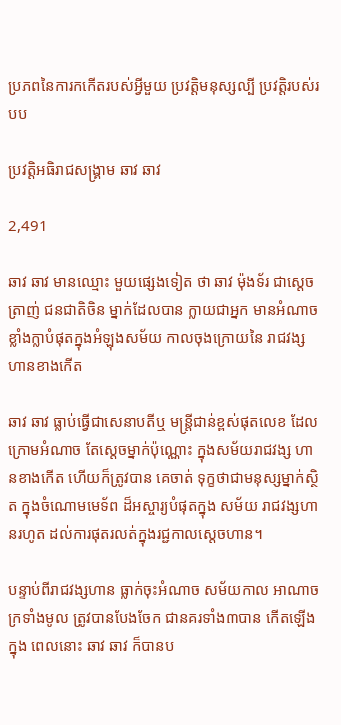ប្រភពនៃការកកើតរបស់អ្វីមួយ ប្រវត្តិមនុស្សល្បី ប្រវត្តិរបស់របប

ប្រវត្តិអធិរាជសង្គ្រាម ឆាវ ឆាវ

2,491

ឆាវ ឆាវ មានឈ្មោះ មួយផ្សេងទៀត ថា ឆាវ ម៉ុងទ័រ ជាស្តេចត្រាញ់ ជនជាតិចិន ម្នាក់ដែលបាន ក្លាយជាអ្នក មានអំណាច ខ្លាំងក្លាបំផុតក្នុងអំឡុងសម័យ កាលចុងក្រោយនៃ រាជវង្ស ហានខាងកើត

ឆាវ ឆាវ ធ្លាប់ធ្វើជាសេនាបតីឬ មន្ត្រីជាន់ខ្ពស់ផុតលេខ ដែលក្រោមអំណាច តែស្តេចម្នាក់ប៉ុណ្ណោះ ក្នុងសម័យរាជវង្ស ហានខាងកើត ហើយក៏ត្រូវបាន គេចាត់ ទុក្ខថាជាមនុស្សម្នាក់ស្ថិត ក្នុងចំណោមមេទ័ព ដ៏អស្ចារ្យបំផុតក្នុង សម័យ រាជវង្សហានរហូត ដល់ការផុតរលត់ក្នុងរជ្ជកាលស្តេចហាន។

បន្ទាប់ពីរាជវង្សហាន ធ្លាក់ចុះអំណាច សម័យកាល អាណាចក្រទាំងមូល ត្រូវបានបែងចែក ជានគរទាំង៣បាន កើតឡើងក្នុង ពេលនោះ ឆាវ ឆាវ ក៏បានប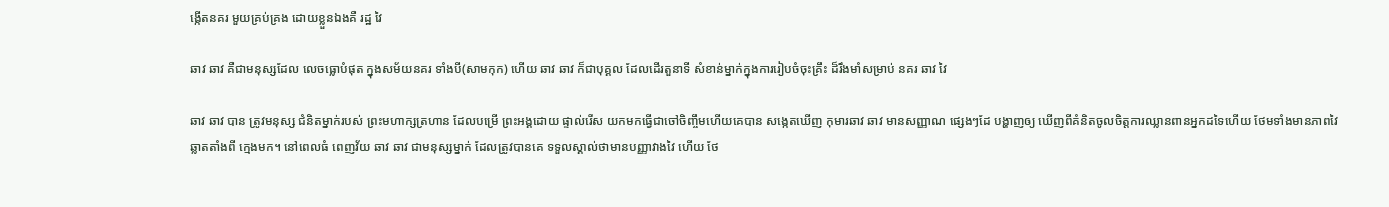ង្កើតនគរ មួយគ្រប់គ្រង ដោយខ្លួនឯងគឺ រដ្ឋ វៃ

ឆាវ ឆាវ គឺជាមនុស្សដែល លេចធ្លោបំផុត ក្នុងសម័យនគរ ទាំងបី(សាមកុក) ហើយ ឆាវ ឆាវ ក៏ជាបុគ្គល ដែលដើរតួនាទី សំខាន់ម្នាក់ក្នុងការរៀបចំចុះគ្រឹះ ដ៏រឹងមាំសម្រាប់ នគរ ឆាវ វៃ

ឆាវ ឆាវ បាន ត្រូវមនុស្ស ជំនិតម្នាក់របស់ ព្រះមហាក្សត្រហាន ដែលបម្រើ ព្រះអង្គដោយ ផ្ទាល់រើស យកមកធ្វើជាចៅចិញ្ចឹមហើយគេបាន សង្កេតឃើញ កុមារឆាវ ឆាវ មានសញ្ញាណ ផ្សេងៗដែ បង្ហាញឲ្យ ឃើញពីគំនិតចូលចិត្តការឈ្លានពានអ្នកដទៃហើយ ថែមទាំងមានភាពវៃ ឆ្លាតតាំងពី ក្មេងមក។ នៅពេលធំ ពេញវ័យ ឆាវ ឆាវ ជាមនុស្សម្នាក់ ដែលត្រូវបានគេ ទទួលស្គាល់ថាមានបញ្ញាវាងវៃ ហើយ ថែ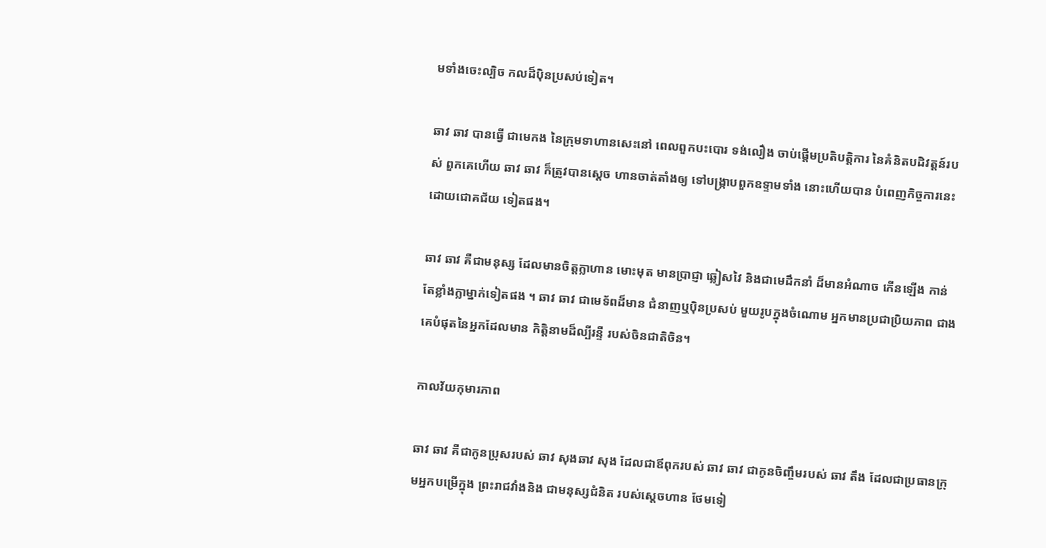មទាំងចេះល្បិច កលដ៏ប៉ិនប្រសប់ទៀត។

ឆាវ ឆាវ បានធ្វើ ជាមេកង នៃក្រុមទាហានសេះនៅ ពេលពួកបះបោរ ទង់លឿង ចាប់ផ្តើមប្រតិបត្តិការ នៃគំនិតបដិវត្តន៍របស់ ពួកគេហើយ ឆាវ ឆាវ ក៏ត្រូវបានស្តេច ហានចាត់តាំងឲ្យ ទៅបង្ក្រាបពួកឧទ្ទាមទាំង នោះហើយបាន បំពេញកិច្ចការនេះដោយជោគជ័យ ទៀតផង។

ឆាវ ឆាវ គឺជាមនុស្ស ដែលមានចិត្តក្លាហាន មោះមុត មានប្រាជ្ញា ឆ្លៀសវៃ និងជាមេដឹកនាំ ដ៏មានអំណាច កើនឡើង កាន់តែខ្លាំងក្លាម្នាក់ទៀតផង ។ ឆាវ ឆាវ ជាមេទ័ពដ៏មាន ជំនាញឬប៉ិនប្រសប់ មួយរូបក្នុងចំណោម អ្នកមានប្រជាប្រិយភាព ជាងគេបំផុតនៃអ្នកដែលមាន កិត្តិនាមដ៏ល្បីរន្ទឺ របស់ចិនជាតិចិន។

កាលវ័យកុមារភាព

ឆាវ ឆាវ គឺជាកូនប្រុសរបស់ ឆាវ សុងឆាវ សុង ដែលជាឪពុករបស់ ឆាវ ឆាវ ជាកូនចិញ្ចឹមរបស់ ឆាវ តឹង ដែលជាប្រធានក្រុមអ្នកបម្រើក្នុង ព្រះរាជវាំងនិង ជាមនុស្សជំនិត របស់ស្តេចហាន ថែមទៀ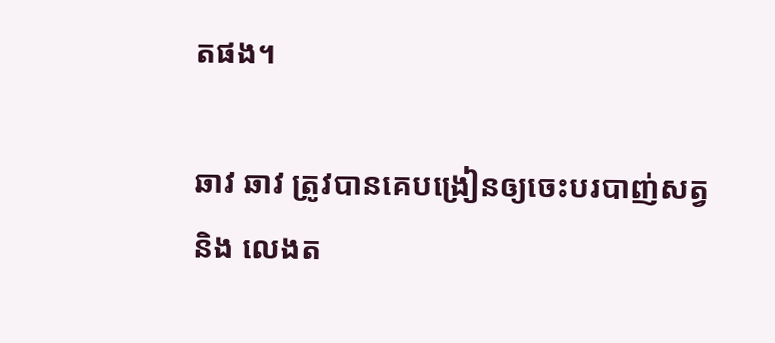តផង។

ឆាវ ឆាវ ត្រូវបានគេបង្រៀនឲ្យចេះបរបាញ់សត្វ និង លេងត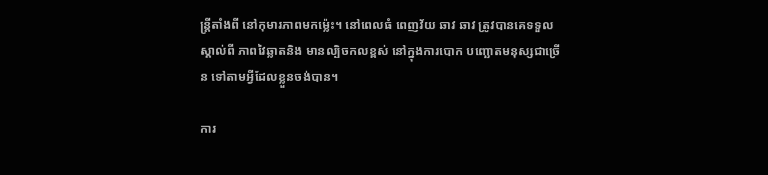ន្ត្រីតាំងពី នៅកុមារភាពមកម្ល៉េះ។ នៅពេលធំ ពេញវ័យ ឆាវ ឆាវ ត្រូវបានគេទទួលស្គាល់ពី ភាពវៃឆ្លាតនិង មានល្បិចកលខ្ពស់ នៅក្នុងការបោក បញ្ឆោតមនុស្សជាច្រើន ទៅតាមអ្វីដែលខ្លួនចង់បាន។

ការ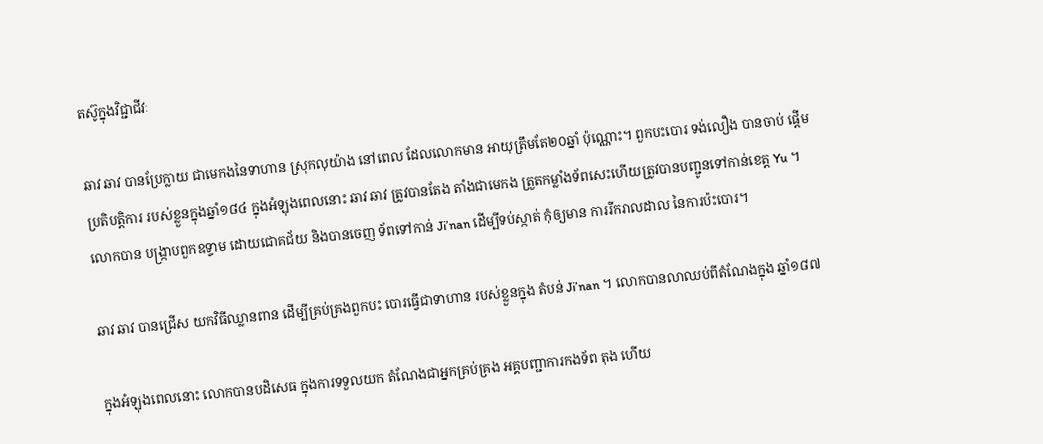តស៊ូក្នុងវិជ្ជាជីវៈ

ឆាវ ឆាវ បានប្រែក្លាយ ជាមេកងនៃទាហាន ស្រុកលុយ៉ាង នៅពេល ដែលលោកមាន អាយុត្រឹមតែ២០ឆ្នាំ ប៉ុណ្ណោះ។ ពួកបះបោរ ទង់លឿង បានចាប់ ផ្តើមប្រតិបត្តិការ របស់ខ្លួនក្នុងឆ្នាំ១៨៤ ក្នុងអំឡុងពេលនោះ ឆាវ ឆាវ ត្រូវបានតែង តាំងជាមេកង ត្រួតកម្លាំងទ័ពសេះហើយត្រូវបានបញ្ជូនទៅកាន់ខេត្ត Yu ។ លោកបាន បង្ក្រាបពួកឧទ្ទាម ដោយជោគជ័យ និងបានចេញ ទ័ពទៅកាន់ Ji’nan ដើម្បីទប់ស្កាត់ កុំឲ្យមាន ការរីករាលដាល នៃការប៉ះបោរ។

ឆាវ ឆាវ បានជ្រើស យកវិធីឈ្លានពាន ដើម្បីគ្រប់គ្រងពួកបះ បោរធ្វើជាទាហាន របស់ខ្លួនក្នុង តំបន់ Ji’nan ។ លោកបានលាឈប់ពីតំណែងក្នុង ឆ្នាំ១៨៧

ក្នុងអំឡុងពេលនោះ លោកបានបដិសេធ ក្នុងការទទួលយក តំណែងជាអ្នកគ្រប់គ្រង អគ្គបញ្ជាការកងទ័ព តុង ហើយ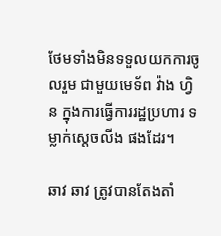ថែមទាំងមិនទទួលយកការចូលរួម ជាមួយមេទ័ព វ៉ាង ហ្វិន ក្នុងការធ្វើការរដ្ឋប្រហារ ទម្លាក់ស្តេចលីង ផងដែរ។

ឆាវ ឆាវ ត្រូវបានតែងតាំ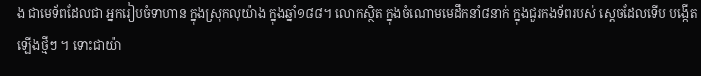ង ជាមេទ័ពដែលជា អ្នករៀបចំទាហាន ក្នុងស្រុកលុយ៉ាង ក្នុងឆ្នាំ១៨៨។ លោកស្ថិត ក្នុងចំណោមមេដឹកនាំ៨នាក់ ក្នុងជួរកងទ័ពរបស់ ស្តេចដែលទើប បង្កើតឡើងថ្មីៗ ។ ទោះជាយ៉ា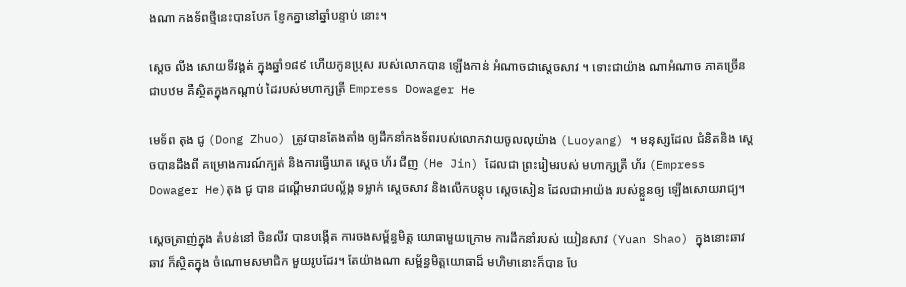ងណា កងទ័ពថ្មីនេះបានបែក ខ្ញែកគ្នានៅឆ្នាំបន្ទាប់ នោះ។

ស្តេច លីង សោយទីវង្គត់ ក្នុងឆ្នាំ១៨៩ ហើយកូនប្រុស របស់លោកបាន ឡើងកាន់ អំណាចជាស្តេចសាវ ។ ទោះជាយ៉ាង ណាអំណាច ភាគច្រើនជាបឋម គឺស្ថិតក្នុងកណ្តាប់ ដៃរបស់មហាក្សត្រី Empress Dowager He

មេទ័ព តុង ជូ (Dong Zhuo) ត្រូវបានតែងតាំង ឲ្យដឹកនាំកងទ័ពរបស់លោកវាយចូលលុយ៉ាង (Luoyang) ។ មនុស្សដែល ជំនិតនិង ស្តេចបានដឹងពី គម្រោងការណ៍ក្បត់ និងការធ្វើឃាត ស្តេច ហ័រ ជីញ (He Jin) ដែលជា ព្រះរៀមរបស់ មហាក្សត្រី ហ័រ (Empress Dowager He)តុង ជូ បាន ដណ្តើមរាជបល្ល័ង្ក ទម្លាក់ ស្តេចសាវ និងលើកបន្តុប ស្តេចសៀន ដែលជាអាយ៉ង របស់ខ្លួនឲ្យ ឡើងសោយរាជ្យ។

ស្តេចត្រាញ់ក្នុង តំបន់នៅ ចិនលីវ បានបង្កើត ការចងសម្ព័ន្ធមិត្ត យោធាមួយក្រោម ការដឹកនាំរបស់ យៀនសាវ (Yuan Shao) ក្នុងនោះឆាវ ឆាវ ក៏ស្ថិតក្នុង ចំណោមសមាជិក មួយរូបដែរ។ តែយ៉ាងណា សម្ព័ន្ធមិត្តយោធាដ៏ មហិមានោះក៏បាន បែ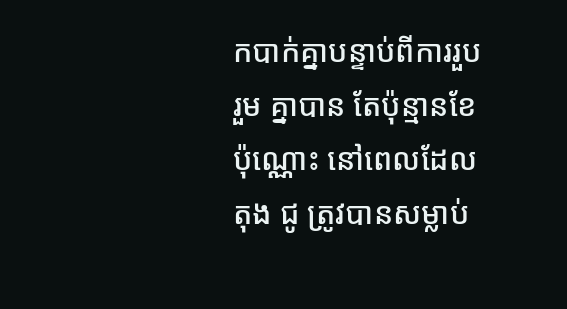កបាក់គ្នាបន្ទាប់ពីការរួបរួម គ្នាបាន តែប៉ុន្មានខែប៉ុណ្ណោះ នៅពេលដែល តុង ជូ ត្រូវបានសម្លាប់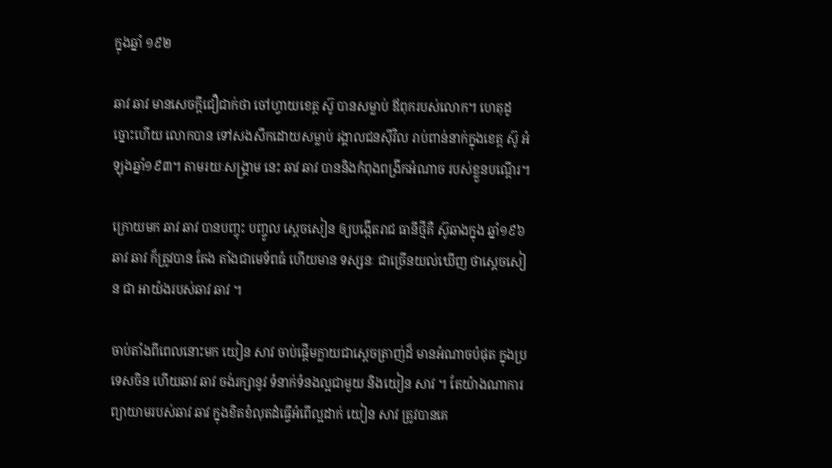ក្នុងឆ្នាំ ១៩២

ឆាវ ឆាវ មានសេចក្តីជឿជាក់ថា ចៅហ្វាយខេត្ត ស៊ូ បានសម្លាប់ ឪពុករបស់លោក។ ហេតុដូច្នោះហើយ លោកបាន ទៅសងសឹកដោយសម្លាប់ រង្គាលជនស៊ីវិល រាប់ពាន់នាក់ក្នុងខេត្ត ស៊ូ អំឡុងឆ្នាំ១៩៣។ តាមរយៈសង្គ្រាម នេះ ឆាវ ឆាវ បាននិងកំពុងពង្រីកអំណាច របស់ខ្លួនបណ្តើរ។

ក្រោយមក ឆាវ ឆាវ បានបញ្ចុះ បញ្ចូល ស្តេចសៀន ឲ្យបង្កើតរាជ ធានីថ្មីគឺ ស៊ូឆាងក្នុង ឆ្នាំ១៩៦ឆាវ ឆាវ ក៏ត្រូវបាន តែង តាំងជាមេទ័ពធំ ហើយមាន ទស្សនៈ ជាច្រើនយល់ឃើញ ថាស្តេចសៀន ជា អាយ៉ងរបស់ឆាវ ឆាវ ។

ចាប់តាំងពីពេលនោះមក យៀន សាវ ចាប់ផ្តើមក្លាយជាស្តេចត្រាញ់ដ៏ មានអំណាចបំផុត ក្នុងប្រទេសចិន ហើយឆាវ ឆាវ ចង់រក្សានូវ ទំនាក់ទំនងល្អជាមួយ និងយៀន សាវ ។ តែយ៉ាងណាការព្យាយាមរបស់ឆាវ ឆាវ ក្នុងខិតខំលុតដំធ្វើអំពើល្អដាក់ យៀន សាវ ត្រូវបានគេ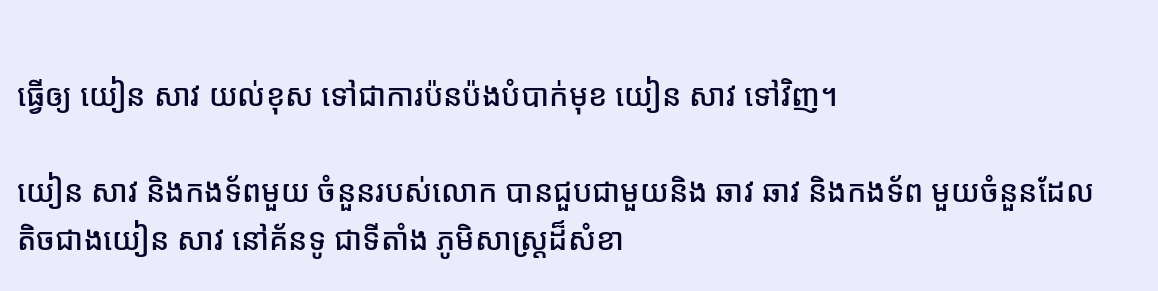ធ្វើឲ្យ យៀន សាវ យល់ខុស ទៅជាការប៉នប៉ងបំបាក់មុខ យៀន សាវ ទៅវិញ។

យៀន សាវ និងកងទ័ពមួយ ចំនួនរបស់លោក បានជួបជាមួយនិង ឆាវ ឆាវ និងកងទ័ព មួយចំនួនដែល តិចជាងយៀន សាវ នៅគ័នទូ ជាទីតាំង ភូមិសាស្ត្រដ៏សំខា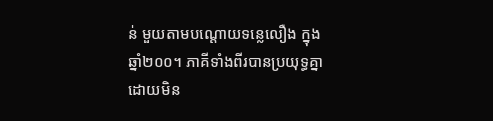ន់ មួយតាមបណ្តោយទន្លេលឿង ក្នុងឆ្នាំ២០០។ ភាគីទាំងពីរបានប្រយុទ្ធគ្នា ដោយមិន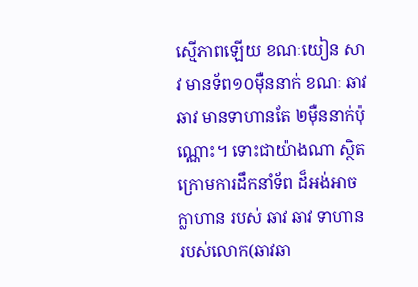ស្មើភាពឡើយ ខណៈយៀន សាវ មានទ័ព១០ម៉ឺននាក់ ខណៈ ឆាវ ឆាវ មានទាហានតែ ២ម៉ឺននាក់ប៉ុណ្ណោះ។ ទោះជាយ៉ាងណា ស្ថិត ក្រោមការដឹកនាំទ័ព ដ៏អង់អាចក្លាហាន របស់ ឆាវ ឆាវ ទាហាន របស់លោក(ឆាវឆា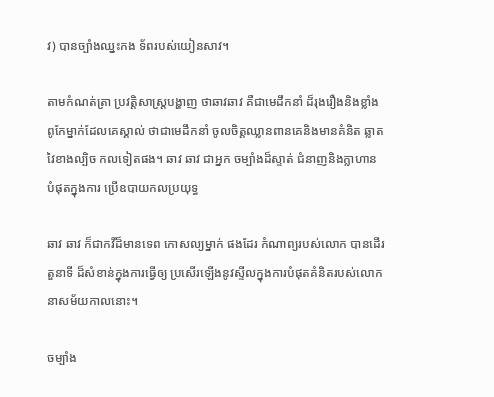វ) បានច្បាំងឈ្នះកង ទ័ពរបស់យៀនសាវ។

តាមកំណត់ត្រា ប្រវត្តិសាស្ត្របង្ហាញ ថាឆាវឆាវ គឺជាមេដឹកនាំ ដ៏រុងរឿងនិងខ្លាំង ពូកែម្នាក់ដែលគេស្គាល់ ថាជាមេដឹកនាំ ចូលចិត្តឈ្លានពានគេនិងមានគំនិត ឆ្លាតវៃខាងល្បិច កលទៀតផង។ ឆាវ ឆាវ ជាអ្នក ចម្បាំងដ៏ស្ទាត់ ជំនាញនិងក្លាហាន បំផុតក្នុងការ ប្រើឧបាយកលប្រយុទ្ធ

ឆាវ ឆាវ ក៏ជាកវីដ៏មានទេព កោសល្យម្នាក់ ផងដែរ កំណាព្យរបស់លោក បានដើរតួនាទី ដ៏សំខាន់ក្នុងការធ្វើឲ្យ ប្រសើរឡើងនូវស្ទីលក្នុងការបំផុតគំនិតរបស់លោកនាសម័យកាលនោះ។

ចម្បាំង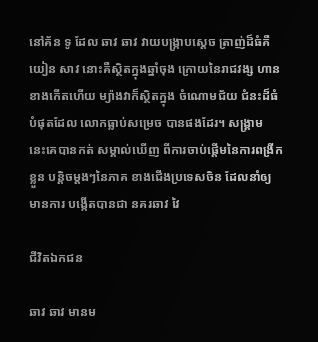នៅគ័ន ទូ ដែល ឆាវ ឆាវ វាយបង្ក្រាបស្តេច ត្រាញ់ដ៏ធំគឺយៀន សាវ នោះគឺស្ថិតក្នុងឆ្នាំចុង ក្រោយនៃរាជវង្ស ហានខាងកើតហើយ ម្យ៉ាងវាក៏ស្ថិតក្នុង ចំណោមជ័យ ជំនះដ៏ធំបំផុតដែល លោកធ្លាប់សម្រេច បានផងដែរ។ សង្គ្រាម នេះគេបានកត់ សម្គាល់ឃើញ ពីការចាប់ផ្តើមនៃការពង្រីកខ្លួន បន្តិចម្តងៗនៃភាគ ខាងជើងប្រទេសចិន ដែលនាំឲ្យមានការ បង្កើតបានជា នគរឆាវ វៃ

ជីវិតឯកជន

ឆាវ ឆាវ មានម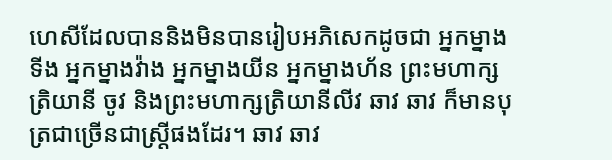ហេសីដែលបាននិងមិនបានរៀបអភិសេកដូចជា អ្នកម្នាងទីង អ្នកម្នាងវ៉ាង អ្នកម្នាងយីន អ្នកម្នាងហ័ន ព្រះមហាក្សត្រិយានី ចូវ និងព្រះមហាក្សត្រិយានីលីវ ឆាវ ឆាវ ក៏មានបុត្រជាច្រើនជាស្ត្រីផងដែរ។ ឆាវ ឆាវ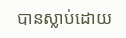បានស្លាប់ដោយ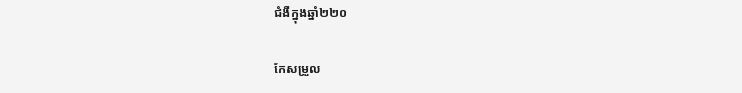ជំងឺក្នុងឆ្នាំ២២០

កែសម្រួល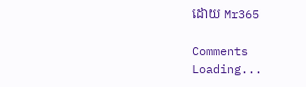ដោយ Mr365

Comments
Loading...